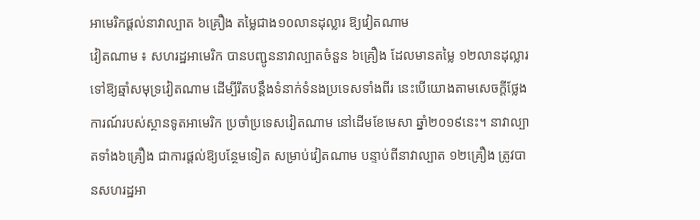អាមេរិកផ្ដល់នាវាល្បាត ៦គ្រឿង តម្លៃជាង១០លានដុល្លារ ឱ្យវៀតណាម
វៀតណាម ៖ សហរដ្ឋអាមេរិក បានបញ្ជូននាវាល្បាតចំនួន ៦គ្រឿង ដែលមានតម្លៃ ១២លានដុល្លារ ទៅឱ្យឆ្មាំសមុទ្រវៀតណាម ដើម្បីរឹតបន្តឹងទំនាក់ទំនងប្រទេសទាំងពីរ នេះបើយោងតាមសេចក្ដីថ្លែងការណ៍របស់ស្ថានទូតអាមេរិក ប្រចាំប្រទេសវៀតណាម នៅដើមខែមេសា ឆ្នាំ២០១៩នេះ។ នាវាល្បាតទាំង៦គ្រឿង ជាការផ្ដល់ឱ្យបន្ថែមទៀត សម្រាប់វៀតណាម បន្ទាប់ពីនាវាល្បាត ១២គ្រឿង ត្រូវបានសហរដ្ឋអា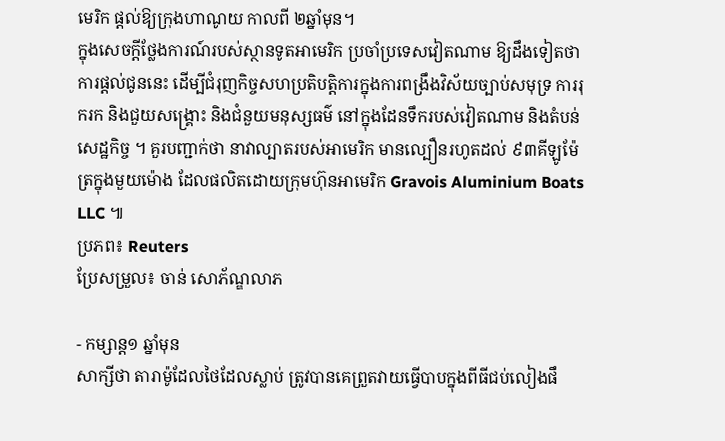មេរិក ផ្ដល់ឱ្យក្រុងហាណូយ កាលពី ២ឆ្នាំមុន។
ក្នុងសេចក្ដីថ្លែងការណ៍របស់ស្ថានទូតអាមេរិក ប្រចាំប្រទេសវៀតណាម ឱ្យដឹងទៀតថា ការផ្ដល់ជូននេះ ដើម្បីជំរុញកិច្ចសហប្រតិបត្តិការក្នុងការពង្រឹងវិស័យច្បាប់សមុទ្រ ការរុករក និងជួយសង្គ្រោះ និងជំនួយមនុស្សធម៌ នៅក្នុងដែនទឹករបស់វៀតណាម និងតំបន់សេដ្ឋកិច្ច ។ គួរបញ្ជាក់ថា នាវាល្បាតរបស់អាមេរិក មានល្បឿនរហូតដល់ ៩៣គីឡូម៉ែត្រក្នុងមួយម៉ោង ដែលផលិតដោយក្រុមហ៊ុនអាមេរិក Gravois Aluminium Boats LLC ៕
ប្រភព៖ Reuters
ប្រែសម្រួល៖ ចាន់ សោភ័ណ្ឌលាភ

- កម្សាន្ត១ ឆ្នាំមុន
សាក្សីថា តារាម៉ូដែលថៃដែលស្លាប់ ត្រូវបានគេព្រួតវាយធ្វើបាបក្នុងពីធីជប់លៀងផឹ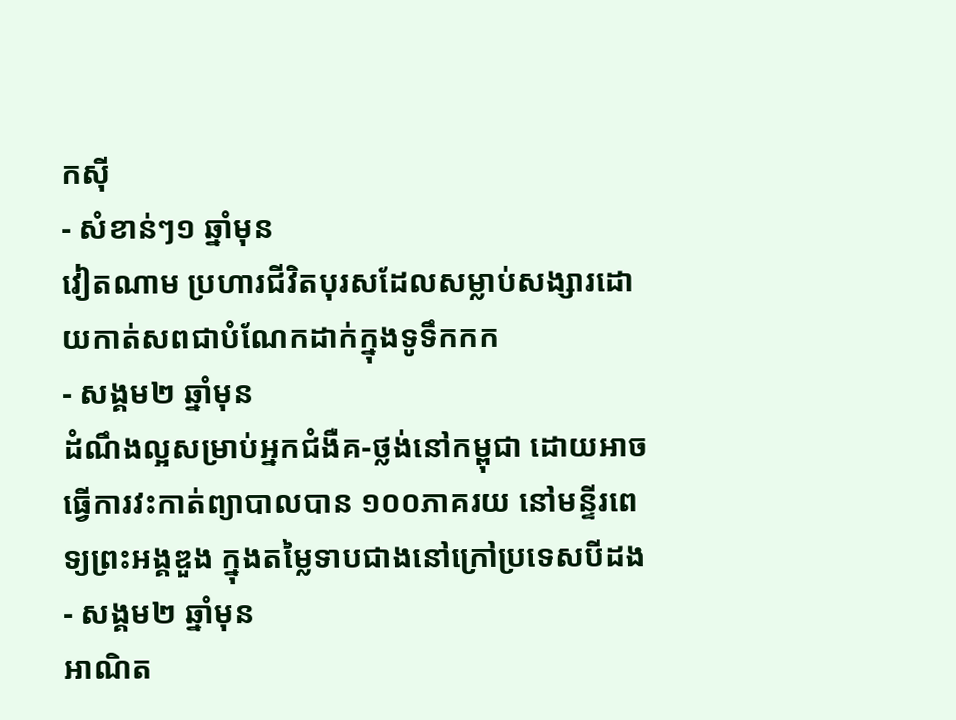កស៊ី
- សំខាន់ៗ១ ឆ្នាំមុន
វៀតណាម ប្រហារជីវិតបុរសដែលសម្លាប់សង្សារដោយកាត់សពជាបំណែកដាក់ក្នុងទូទឹកកក
- សង្គម២ ឆ្នាំមុន
ដំណឹងល្អសម្រាប់អ្នកជំងឺគ-ថ្លង់នៅកម្ពុជា ដោយអាចធ្វើការវះកាត់ព្យាបាលបាន ១០០ភាគរយ នៅមន្ទីរពេទ្យព្រះអង្គឌួង ក្នុងតម្លៃទាបជាងនៅក្រៅប្រទេសបីដង
- សង្គម២ ឆ្នាំមុន
អាណិត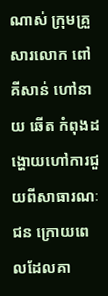ណាស់ ក្រុមគ្រួសារលោក ពៅ គីសាន់ ហៅនាយ ឆើត កំពុងដង្ហោយហៅការជួយពីសាធារណៈជន ក្រោយពេលដែលគា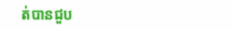ត់បានជួប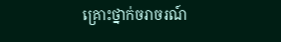គ្រោះថ្នាក់ចរាចរណ៍